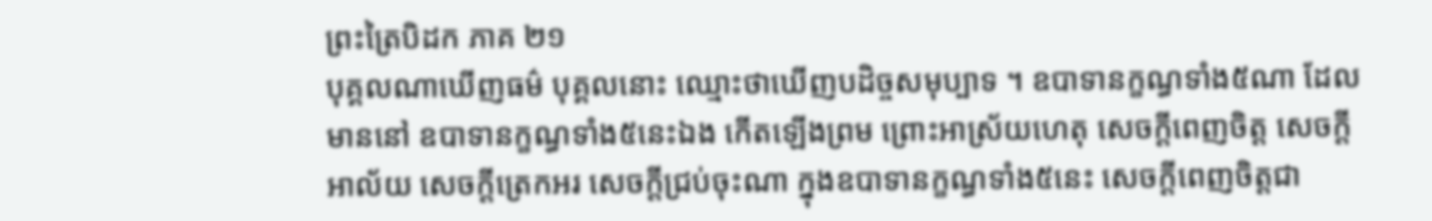ព្រះត្រៃបិដក ភាគ ២១
បុគ្គលណាឃើញធម៌ បុគ្គលនោះ ឈ្មោះថាឃើញបដិច្ចសមុប្បាទ ។ ឧបាទានក្ខណ្ធទាំង៥ណា ដែលមាននៅ ឧបាទានក្ខណ្ធទាំង៥នេះឯង កើតឡើងព្រម ព្រោះអាស្រ័យហេតុ សេចក្តីពេញចិត្ត សេចក្តីអាល័យ សេចក្តីត្រេកអរ សេចក្តីជ្រប់ចុះណា ក្នុងឧបាទានក្ខណ្ធទាំង៥នេះ សេចក្តីពេញចិត្តជា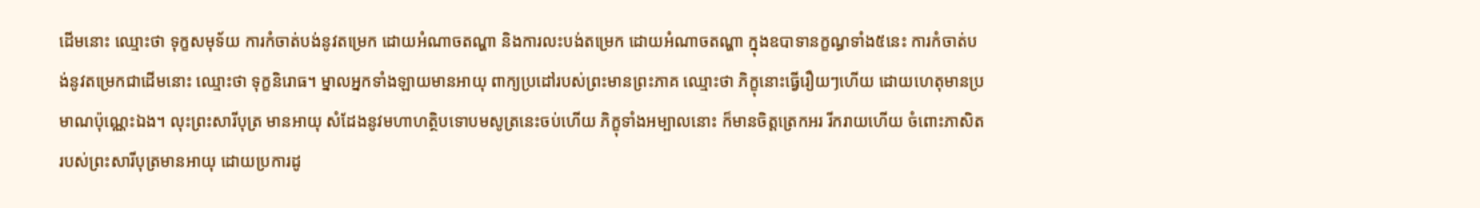ដើមនោះ ឈ្មោះថា ទុក្ខសមុទ័យ ការកំចាត់បង់នូវតម្រេក ដោយអំណាចតណ្ហា និងការលះបង់តម្រេក ដោយអំណាចតណ្ហា ក្នុងឧបាទានក្ខណ្ធទាំង៥នេះ ការកំចាត់បង់នូវតម្រេកជាដើមនោះ ឈ្មោះថា ទុក្ខនិរោធ។ ម្នាលអ្នកទាំងឡាយមានអាយុ ពាក្យប្រដៅរបស់ព្រះមានព្រះភាគ ឈ្មោះថា ភិក្ខុនោះធ្វើរឿយៗហើយ ដោយហេតុមានប្រមាណប៉ុណ្ណេះឯង។ លុះព្រះសារីបុត្រ មានអាយុ សំដែងនូវមហាហត្ថិបទោបមសូត្រនេះចប់ហើយ ភិក្ខុទាំងអម្បាលនោះ ក៏មានចិត្តត្រេកអរ រីករាយហើយ ចំពោះភាសិត របស់ព្រះសារីបុត្រមានអាយុ ដោយប្រការដូ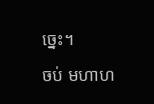ច្នេះ។
ចប់ មហាហ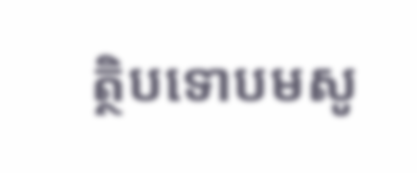ត្ថិបទោបមសូ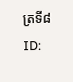ត្រទី៨
ID: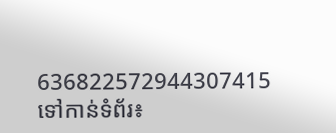636822572944307415
ទៅកាន់ទំព័រ៖